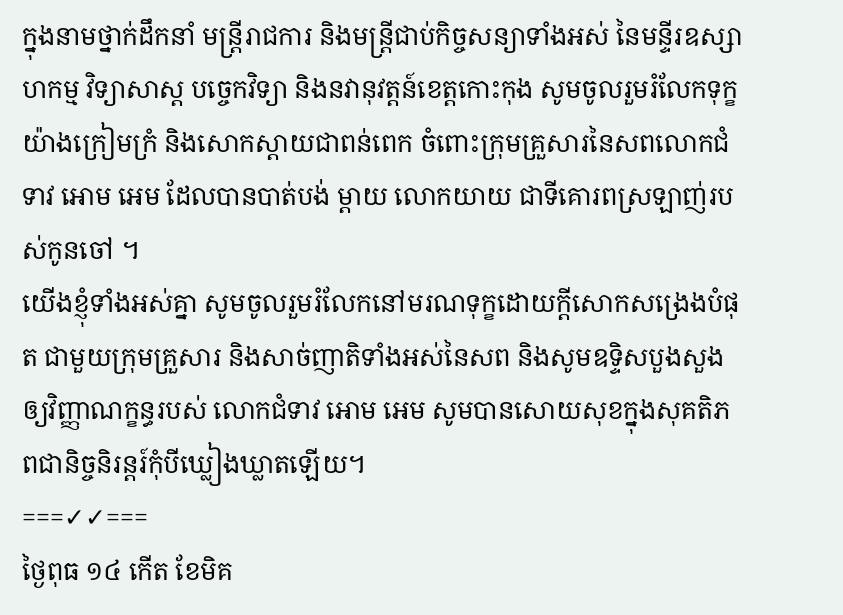ក្នុងនាមថ្នាក់ដឹកនាំ មន្ត្រីរាជការ និងមន្ត្រីជាប់កិច្ចសន្យាទាំងអស់ នៃមន្ទីរឧស្សាហកម្ម វិទ្យាសាស្ត បច្ចេកវិទ្យា និងនវានុវត្តន៍ខេត្តកោះកុង សូមចូលរួមរំលែកទុក្ខយ៉ាងក្រៀមក្រំ និងសោកស្ដាយជាពន់ពេក ចំពោះក្រុមគ្រួសារនៃសពលោកជំទាវ អោម អេម ដែលបានបាត់បង់ ម្តាយ លោកយាយ ជាទីគោរពស្រឡាញ់របស់កូនចៅ ។
យើងខ្ញុំទាំងអស់គ្នា សូមចូលរួមរំលែកនៅមរណទុក្ខដោយក្តីសោកសង្រេងបំផុត ជាមួយក្រុមគ្រួសារ និងសាច់ញាតិទាំងអស់នៃសព និងសូមឧទ្ទិសបួងសួងឲ្យវិញ្ញាណក្ខន្ធរបស់ លោកជំទាវ អោម អេម សូមបានសោយសុខក្នុងសុគតិភពជានិច្ចនិរន្តរ៍កុំបីឃ្លៀងឃ្លាតឡើយ។
===✓✓===
ថ្ងៃពុធ ១៤ កើត ខែមិគ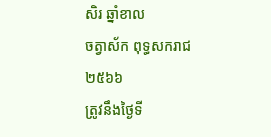សិរ ឆ្នាំខាល
ចត្វាស័ក ពុទ្ធសករាជ ២៥៦៦
ត្រូវនឹងថ្ងៃទី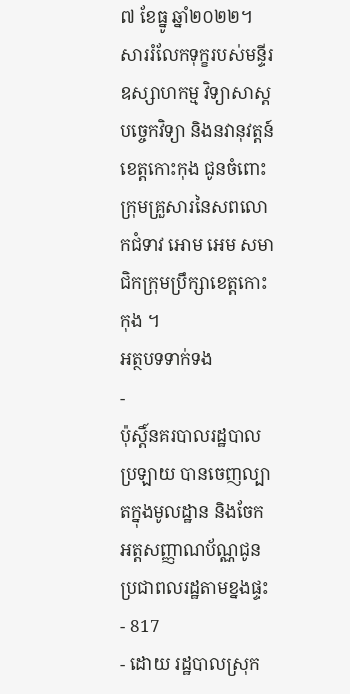៧ ខែធ្នូ ឆ្នាំ២០២២។
សាររំលែកទុក្ខរបស់មន្ទីរឧស្សាហកម្ម វិទ្យាសាស្ត បច្ចេកវិទ្យា និងនវានុវត្តន៍ខេត្តកោះកុង ជូនចំពោះក្រុមគ្រួសារនៃសពលោកជំទាវ អោម អេម សមាជិកក្រុមប្រឹក្សាខេត្តកោះកុង ។
អត្ថបទទាក់ទង
-
ប៉ុស្តិ៍នគរបាលរដ្ឋបាលប្រឡាយ បានចេញល្បាតក្នុងមូលដ្ឋាន និងចែកអត្តសញ្ញាណប័ណ្ណជូនប្រជាពលរដ្ឋតាមខ្នងផ្ទះ
- 817
- ដោយ រដ្ឋបាលស្រុក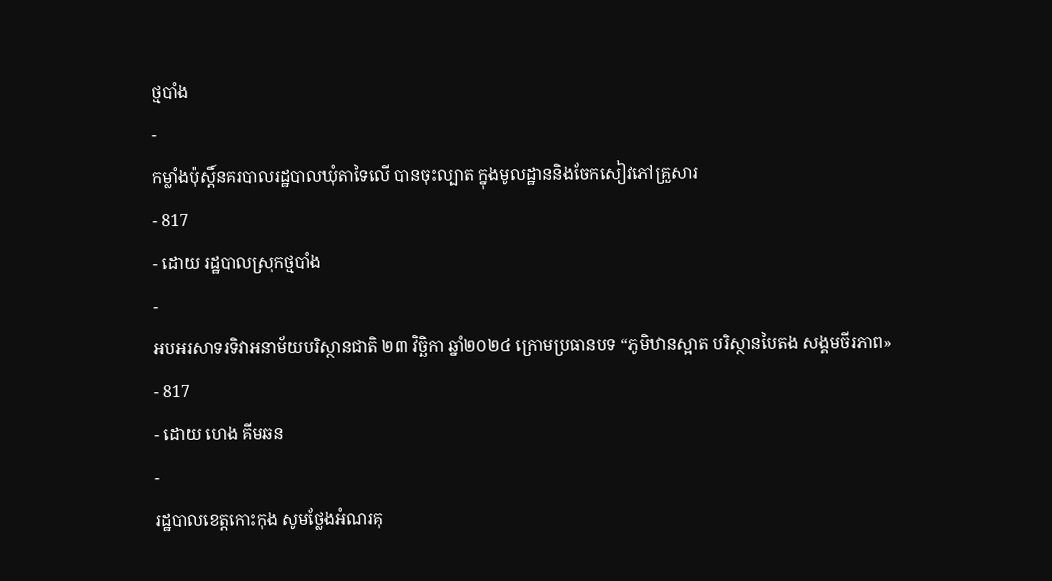ថ្មបាំង
-
កម្លាំងប៉ុស្តិ៍នគរបាលរដ្ឋបាលឃុំតាទៃលើ បានចុះល្បាត ក្នុងមូលដ្ឋាននិងចែកសៀវភៅគ្រួសារ
- 817
- ដោយ រដ្ឋបាលស្រុកថ្មបាំង
-
អបអរសាទរទិវាអនាម័យបរិស្ថានជាតិ ២៣ វិច្ឆិកា ឆ្នាំ២០២៤ ក្រោមប្រធានបទ “ភូមិឋានស្អាត បរិស្ថានបៃតង សង្គមចីរភាព»
- 817
- ដោយ ហេង គីមឆន
-
រដ្ឋបាលខេត្តកោះកុង សូមថ្លែងអំណរគុ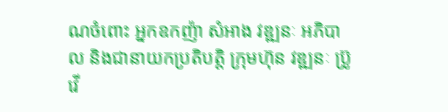ណចំពោះ អ្នកឧកញ៉ា សំអាង វឌ្ឍនៈ អភិបាល និងជានាយកប្រតិបត្ដិ ក្រុមហ៊ុន វឌ្ឍនៈ ប្រ៊ូវើ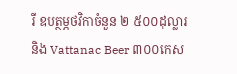រី ឧបត្ថម្ភថវិកាចំនួន ២ ៥០០ដុល្លារ និង Vattanac Beer ៣០០កេស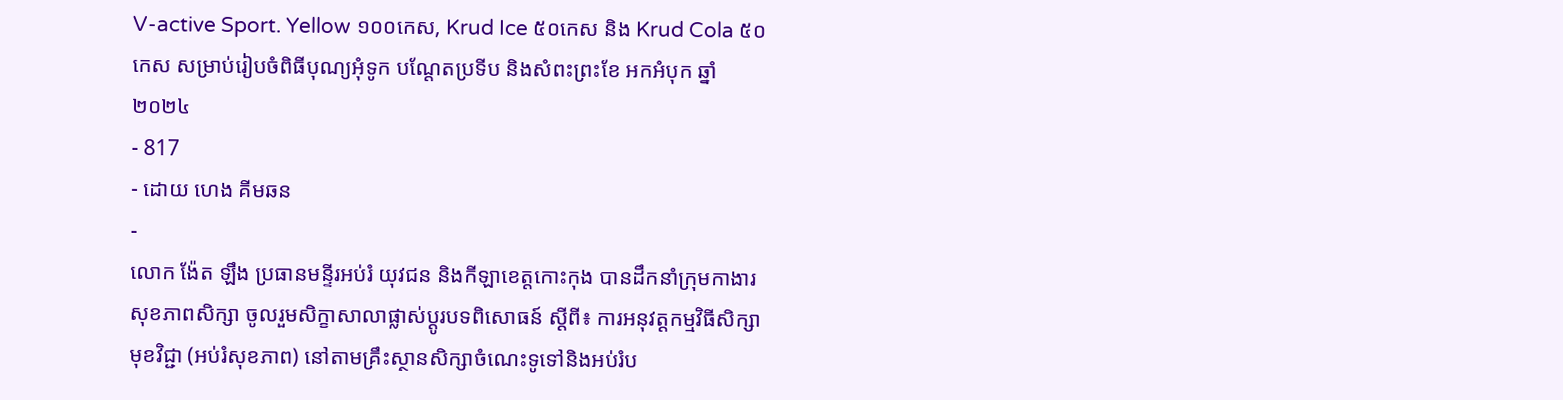V-active Sport. Yellow ១០០កេស, Krud Ice ៥០កេស និង Krud Cola ៥០កេស សម្រាប់រៀបចំពិធីបុណ្យអុំទូក បណ្តែតប្រទីប និងសំពះព្រះខែ អកអំបុក ឆ្នាំ២០២៤
- 817
- ដោយ ហេង គីមឆន
-
លោក ង៉ែត ឡឹង ប្រធានមន្ទីរអប់រំ យុវជន និងកីឡាខេត្តកោះកុង បានដឹកនាំក្រុមកាងារសុខភាពសិក្សា ចូលរួមសិក្ខាសាលាផ្លាស់ប្តូរបទពិសោធន៍ ស្តីពី៖ ការអនុវត្តកម្មវិធីសិក្សាមុខវិជ្ជា (អប់រំសុខភាព) នៅតាមគ្រឹះស្ថានសិក្សាចំណេះទូទៅនិងអប់រំប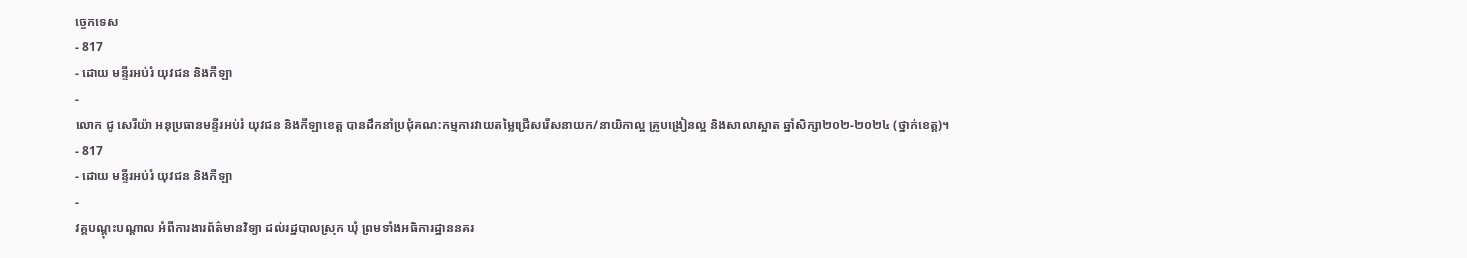ច្ចេកទេស
- 817
- ដោយ មន្ទីរអប់រំ យុវជន និងកីឡា
-
លោក ជូ សេរីយ៉ា អនុប្រធានមន្ទីរអប់រំ យុវជន និងកីឡាខេត្ត បានដឹកនាំប្រជុំគណ:កម្មការវាយតម្លៃជ្រើសរើសនាយក/នាយិកាល្អ គ្រូបង្រៀនល្អ និងសាលាស្អាត ឆ្នាំសិក្សា២០២-២០២៤ (ថ្នាក់ខេត្ត)។
- 817
- ដោយ មន្ទីរអប់រំ យុវជន និងកីឡា
-
វគ្គបណ្តុះបណ្តាល អំពីការងារព័ត៌មានវិទ្យា ដល់រដ្ឋបាលស្រុក ឃុំ ព្រមទាំងអធិការដ្ឋាននគរ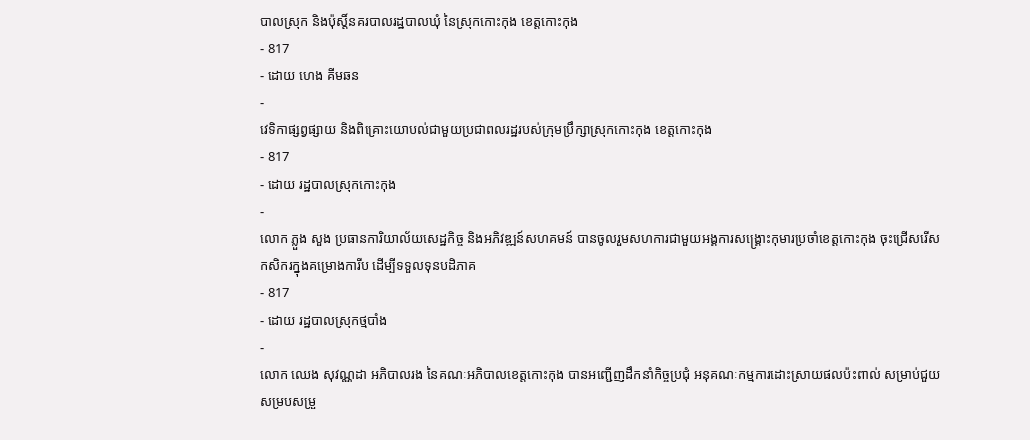បាលស្រុក និងប៉ុស្តិ៍នគរបាលរដ្ឋបាលឃុំ នៃស្រុកកោះកុង ខេត្តកោះកុង
- 817
- ដោយ ហេង គីមឆន
-
វេទិកាផ្សព្វផ្សាយ និងពិគ្រោះយោបល់ជាមួយប្រជាពលរដ្ឋរបស់ក្រុមប្រឹក្សាស្រុកកោះកុង ខេត្តកោះកុង
- 817
- ដោយ រដ្ឋបាលស្រុកកោះកុង
-
លោក ភ្លួង សួង ប្រធានការិយាល័យសេដ្ឋកិច្ច និងអភិវឌ្ឍន៍សហគមន៍ បានចូលរួមសហការជាមួយអង្គការសង្រ្គោះកុមារប្រចាំខេត្តកោះកុង ចុះជ្រើសរើសកសិករក្នុងគម្រោងការីប ដើម្បីទទួលទុនបដិភាគ
- 817
- ដោយ រដ្ឋបាលស្រុកថ្មបាំង
-
លោក ឈេង សុវណ្ណដា អភិបាលរង នៃគណៈអភិបាលខេត្តកោះកុង បានអញ្ជើញដឹកនាំកិច្ចប្រជុំ អនុគណៈកម្មការដោះស្រាយផលប៉ះពាល់ សម្រាប់ជួយសម្របសម្រួ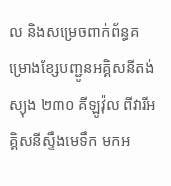ល និងសម្រេចពាក់ព័ន្ធគម្រោងខ្សែបញ្ជូនអគ្គិសនីតង់ស្យុង ២៣០ គីឡូវ៉ុល ពីវារីអគ្គិសនីស្ទឹងមេទឹក មកអ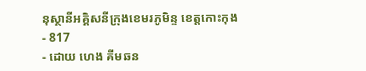នុស្ថានីអគ្គិសនីក្រុងខេមរភូមិន្ទ ខេត្តកោះកុង
- 817
- ដោយ ហេង គីមឆន